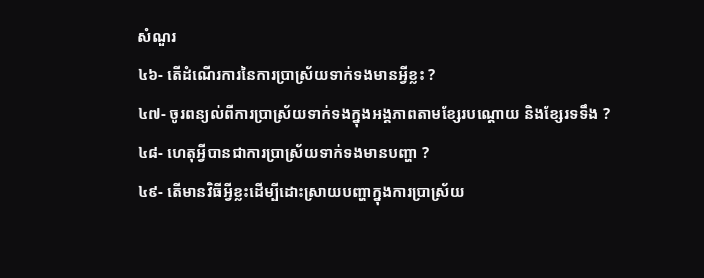សំណួរ
៤៦- តើដំណើរការនៃការប្រាស្រ័យទាក់ទងមានអ្វីខ្លះ ?
៤៧- ចូរពន្យល់ពីការប្រាស្រ័យទាក់ទងក្នុងអង្គភាពតាមខ្សែរបណ្តោយ និងខ្សែរទទឹង ?
៤៨- ហេតុអ្វីបានជាការប្រាស្រ័យទាក់ទងមានបញ្ហា ?
៤៩- តើមានវិធីអ្វីខ្លះដើម្បីដោះស្រាយបញ្ហាក្នុងការប្រាស្រ័យ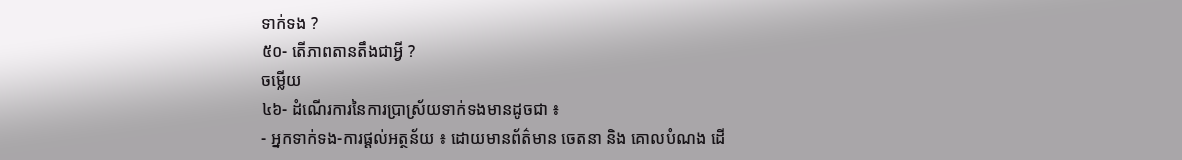ទាក់ទង ?
៥០- តើភាពតានតឹងជាអ្វី ?
ចម្លើយ
៤៦- ដំណើរការនៃការប្រាស្រ័យទាក់ទងមានដូចជា ៖
- អ្នកទាក់ទង-ការផ្តល់អត្ថន័យ ៖ ដោយមានព័ត៌មាន ចេតនា និង គោលបំណង ដើ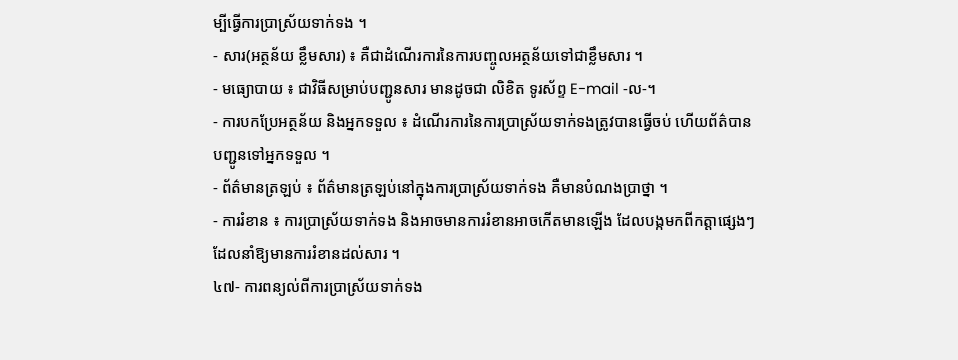ម្បីធ្វើការប្រាស្រ័យទាក់ទង ។
- សារ(អត្ថន័យ ខ្លឹមសារ) ៖ គឺជាដំណើរការនៃការបញ្ចូលអត្ថន័យទៅជាខ្លឹមសារ ។
- មធ្យោបាយ ៖ ជាវិធីសម្រាប់បញ្ជូនសារ មានដូចជា លិខិត ទូរស័ព្ទ E-mail -ល-។
- ការបកប្រែអត្ថន័យ និងអ្នកទទួល ៖ ដំណើរការនៃការប្រាស្រ័យទាក់ទងត្រូវបានធ្វើចប់ ហើយព័ត៌បានបញ្ជូនទៅអ្នកទទួល ។
- ព័ត៌មានត្រឡប់ ៖ ព័ត៌មានត្រឡប់នៅក្នុងការប្រាស្រ័យទាក់ទង គឺមានបំណងប្រាថ្នា ។
- ការរំខាន ៖ ការប្រាស្រ័យទាក់ទង និងអាចមានការរំខានអាចកើតមានឡើង ដែលបង្កមកពីកត្តាផ្សេងៗដែលនាំឱ្យមានការរំខានដល់សារ ។
៤៧- ការពន្យល់ពីការប្រាស្រ័យទាក់ទង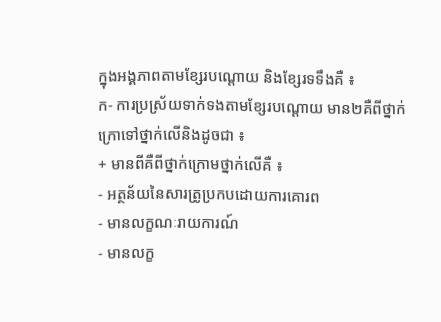ក្នុងអង្គភាពតាមខ្សែរបណ្តោយ និងខ្សែរទទឹងគឺ ៖
ក- ការប្រស្រ័យទាក់ទងតាមខ្សែរបណ្តោយ មាន២គឺពីថ្នាក់ក្រោទៅថ្នាក់លើនិងដូចជា ៖
+ មានពីគឺពីថ្នាក់ក្រោមថ្នាក់លើគឺ ៖
- អត្ថន័យនៃសារត្រូប្រកបដោយការគោរព
- មានលក្ខណៈរាយការណ៍
- មានលក្ខ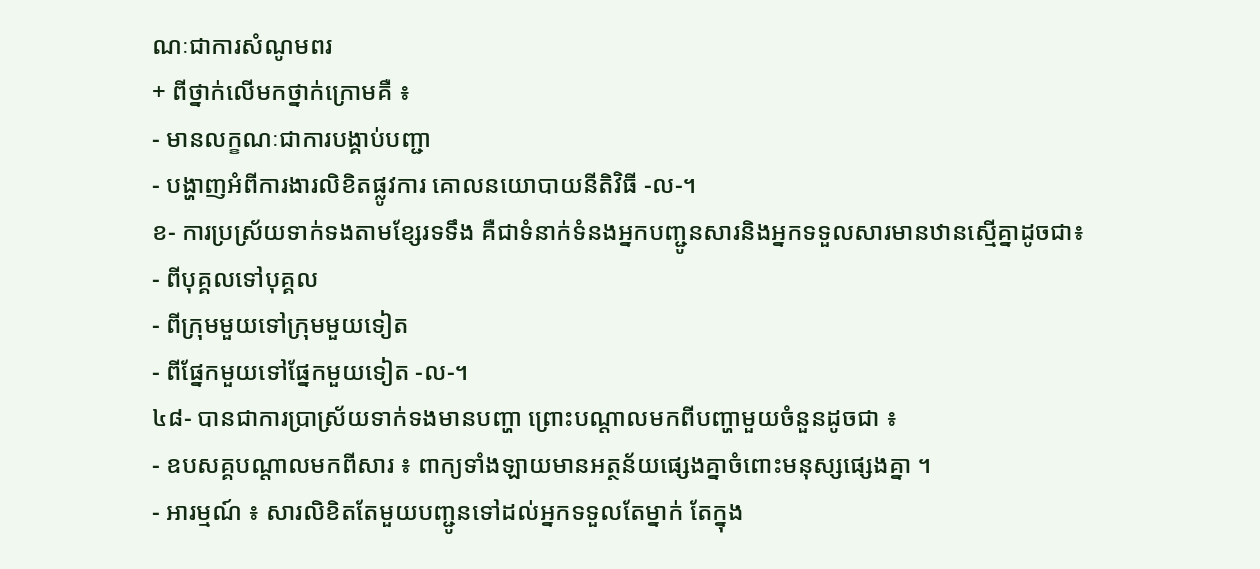ណៈជាការសំណូមពរ
+ ពីថ្នាក់លើមកថ្នាក់ក្រោមគឺ ៖
- មានលក្ខណៈជាការបង្គាប់បញ្ជា
- បង្ហាញអំពីការងារលិខិតផ្លូវការ គោលនយោបាយនីតិវិធី -ល-។
ខ- ការប្រស្រ័យទាក់ទងតាមខ្សែរទទឹង គឺជាទំនាក់ទំនងអ្នកបញ្ជូនសារនិងអ្នកទទួលសារមានឋានស្មើគ្នាដូចជា៖
- ពីបុគ្គលទៅបុគ្គល
- ពីក្រុមមួយទៅក្រុមមួយទៀត
- ពីផ្នែកមួយទៅផ្នែកមួយទៀត -ល-។
៤៨- បានជាការប្រាស្រ័យទាក់ទងមានបញ្ហា ព្រោះបណ្តាលមកពីបញ្ហាមួយចំនួនដូចជា ៖
- ឧបសគ្គបណ្តាលមកពីសារ ៖ ពាក្យទាំងឡាយមានអត្ថន័យផ្សេងគ្នាចំពោះមនុស្សផ្សេងគ្នា ។
- អារម្មណ៍ ៖ សារលិខិតតែមួយបញ្ជូនទៅដល់អ្នកទទួលតែម្នាក់ តែក្នុង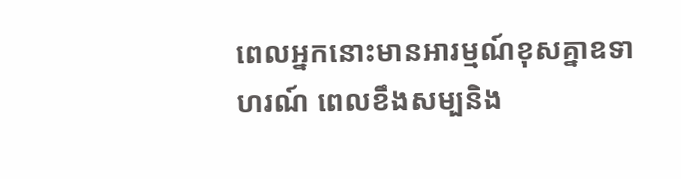ពេលអ្នកនោះមានអារម្មណ៍ខុសគ្នាឧទាហរណ៍ ពេលខឹងសម្បនិង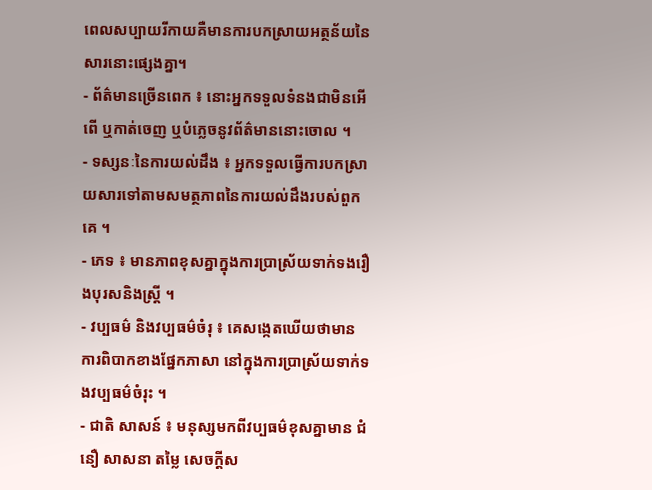ពេលសប្បាយរីកាយគឺមានការបកស្រាយអត្ថន័យនៃសារនោះផ្សេងគ្នា។
- ព័ត៌មានច្រើនពេក ៖ នោះអ្នកទទួលទំនងជាមិនអើពើ ឬកាត់ចេញ ឬបំភ្លេចនូវព័ត៌មាននោះចោល ។
- ទស្សនៈនៃការយល់ដឹង ៖ អ្នកទទួលធ្វើការបកស្រាយសារទៅតាមសមត្ថភាពនៃការយល់ដឹងរបស់ពួកគេ ។
- ភេទ ៖ មានភាពខុសគ្នាក្នុងការប្រាស្រ័យទាក់ទងរឿងបុរសនិងស្ត្រី ។
- វប្បធម៌ និងវប្បធម៌ចំរុ ៖ គេសង្កេតឃើយថាមានការពិបាកខាងផ្នែកភាសា នៅក្នុងការប្រាស្រ័យទាក់ទងវប្បធម៌ចំរុះ ។
- ជាតិ សាសន៍ ៖ មនុស្សមកពីវប្បធម៌ខុសគ្នាមាន ជំនឿ សាសនា តម្លៃ សេចក្តីស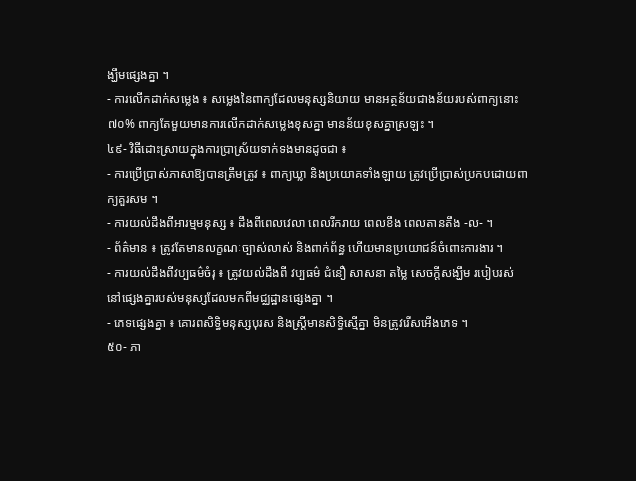ង្ឃឹមផ្សេងគ្នា ។
- ការលើកដាក់សម្លេង ៖ សម្លេងនៃពាក្យដែលមនុស្សនិយាយ មានអត្ថន័យជាងន័យរបស់ពាក្យនោះ ៧០% ពាក្យតែមួយមានការលើកដាក់សម្លេងខុសគ្នា មានន័យខុសគ្នាស្រឡះ ។
៤៩- វិធីដោះស្រាយក្នុងការប្រាស្រ័យទាក់ទងមានដូចជា ៖
- ការប្រើប្រាស់ភាសាឱ្យបានត្រឹមត្រូវ ៖ ពាក្យឃ្លា និងប្រយោគទាំងឡាយ ត្រូវប្រើប្រាស់ប្រកបដោយពាក្យគួរសម ។
- ការយល់ដឹងពីអារម្មមនុស្ស ៖ ដឹងពីពេលវេលា ពេលរីករាយ ពេលខឹង ពេលតានតឹង -ល- ។
- ព័ត៌មាន ៖ ត្រូវតែមានលក្ខណៈច្បាស់លាស់ និងពាក់ព័ន្ធ ហើយមានប្រយោជន៍ចំពោះការងារ ។
- ការយល់ដឹងពីវប្បធម៌ចំរុ ៖ ត្រូវយល់ដឹងពី វប្បធម៌ ជំនឿ សាសនា តម្លៃ សេចក្តីសង្ឃឹម របៀបរស់នៅផ្សេងគ្នារបស់មនុស្សដែលមកពីមជ្ឈដ្ឋានផ្សេងគ្នា ។
- ភេទផ្សេងគ្នា ៖ គោរពសិទ្ធិមនុស្សបុរស និងស្រ្តីមានសិទ្ធិស្មើគ្នា មិនត្រូវរើសអើងភេទ ។
៥០- ភា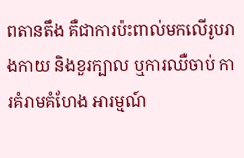ពតានតឹង គឺជាការប៉ះពាល់មកលើរូបរាងកាយ និងខួរក្បាល ឬការឈឺចាប់ ការគំរាមគំហែង អារម្មណ៍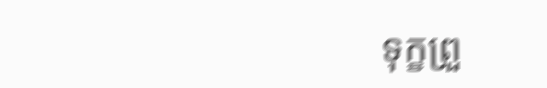ទុក្ខព្រួ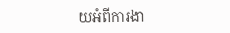យអំពីការងា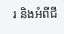រ និងអំពីជី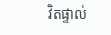វិតផ្ទាល់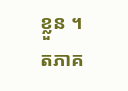ខ្លួន ។
តភាគ